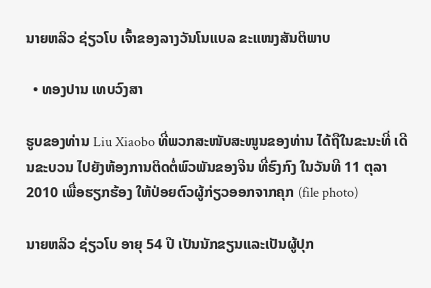ນາຍຫລິວ ຊ່ຽວໂບ ເຈົ້າຂອງລາງວັນໂນແບລ ຂະແໜງສັນຕິພາບ

  • ທອງປານ ເທບວົງສາ

ຮູບຂອງທ່ານ Liu Xiaobo ທີ່ພວກສະໜັບສະໜູນຂອງທ່ານ ໄດ້ຖືໃນຂະນະທີ່ ເດີນຂະບວນ ໄປຍັງຫ້ອງການຕິດຕໍ່ພົວພັນຂອງຈີນ ທີ່ຮົງກົງ ໃນວັນທີ 11 ຕຸລາ 2010 ເພື່ອຮຽກຮ້ອງ ໃຫ້ປ່ອຍຕົວຜູ້ກ່ຽວອອກຈາກຄຸກ (file photo)

ນາຍຫລິວ ຊ່ຽວໂບ ອາຍຸ 54 ປີ ເປັນນັກຂຽນແລະເປັນຜູ້ປຸກ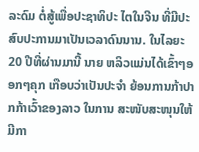ລະດົມ ຕໍ່ສູ້ເພື່ອປະຊາທິປະ ໄຕໃນຈີນ ທີ່ມີປະສົບປະການມາເປັນເວລາດົນນານ. ໃນໄລຍະ 20 ປີທີ່ຜ່ານມານີ້ ນາຍ ຫລິວແມ່ນໄດ້ເຂົ້າໆອອກໆຄຸກ ເກືອບວ່າເປັນປະຈໍາ ຍ້ອນການກ້າປາກກ້າເວົ້າຂອງລາວ ໃນການ ສະໜັບສະໜຸນໃຫ້ມີກາ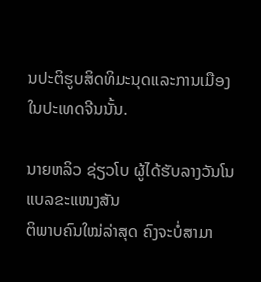ນປະຕິຮູບສິດທິມະນຸດແລະການເມືອງ ໃນປະເທດຈີນນັ້ນ.

ນາຍຫລິວ ຊ່ຽວໂບ ຜູ້ໄດ້ຮັບລາງວັນໂນແບລຂະແໜງສັນ
ຕິພາບຄົນໃໝ່ລ່າສຸດ ຄົງຈະບໍ່ສາມາ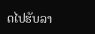ດໄປຮັບລາ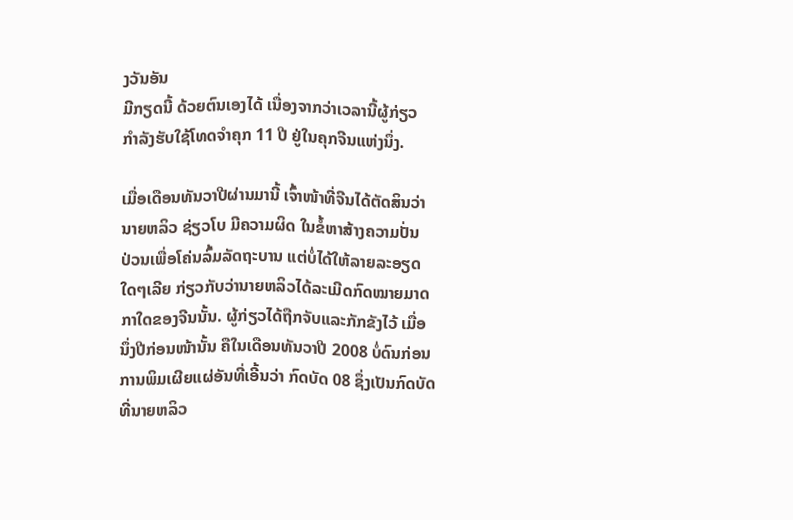ງວັນອັນ
ມີກຽດນີ້ ດ້ວຍຕົນເອງໄດ້ ເນື່ອງຈາກວ່າເວລານີ້ຜູ້ກ່ຽວ
ກໍາລັງຮັບໃຊ້ໂທດຈຳຄຸກ 11 ປີ ຢູ່ໃນຄຸກຈີນແຫ່ງນຶ່ງ.

ເມື່ອເດືອນທັນວາປີຜ່ານມານີ້ ເຈົ້າໜ້າທີ່ຈີນໄດ້ຕັດສິນວ່າ
ນາຍຫລິວ ຊ່ຽວໂບ ມີຄວາມຜິດ ໃນຂໍ້ຫາສ້າງຄວາມປັ່ນ
ປ່ວນເພື່ອໂຄ່ນລົ້ມລັດຖະບານ ແຕ່ບໍ່ໄດ້ໃຫ້ລາຍລະອຽດ
ໃດໆເລີຍ ກ່ຽວກັບວ່ານາຍຫລິວໄດ້ລະເມີດກົດໝາຍມາດ
ກາໃດຂອງຈີນນັ້ນ. ຜູ້ກ່ຽວໄດ້ຖືກຈັບແລະກັກຂັງໄວ້ ເມື່ອ
ນຶ່ງປີກ່ອນໜ້ານັ້ນ ຄືໃນເດືອນທັນວາປີ 2008 ບໍ່ດົນກ່ອນ
ການພິມເຜີຍແຜ່ອັນທີ່ເອີ້ນວ່າ ກົດບັດ 08 ຊຶ່ງເປັນກົດບັດ
ທີ່ນາຍຫລິວ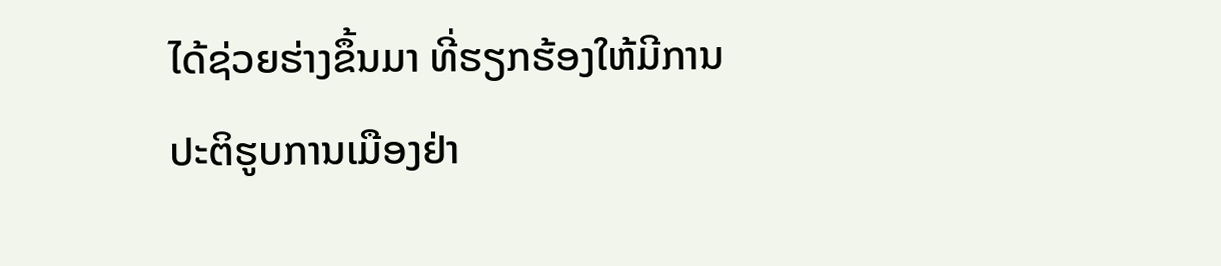ໄດ້ຊ່ວຍຮ່າງຂຶ້ນມາ ທີ່ຮຽກຮ້ອງໃຫ້ມີການ
ປະຕິຮູບການເມືອງຢ່າ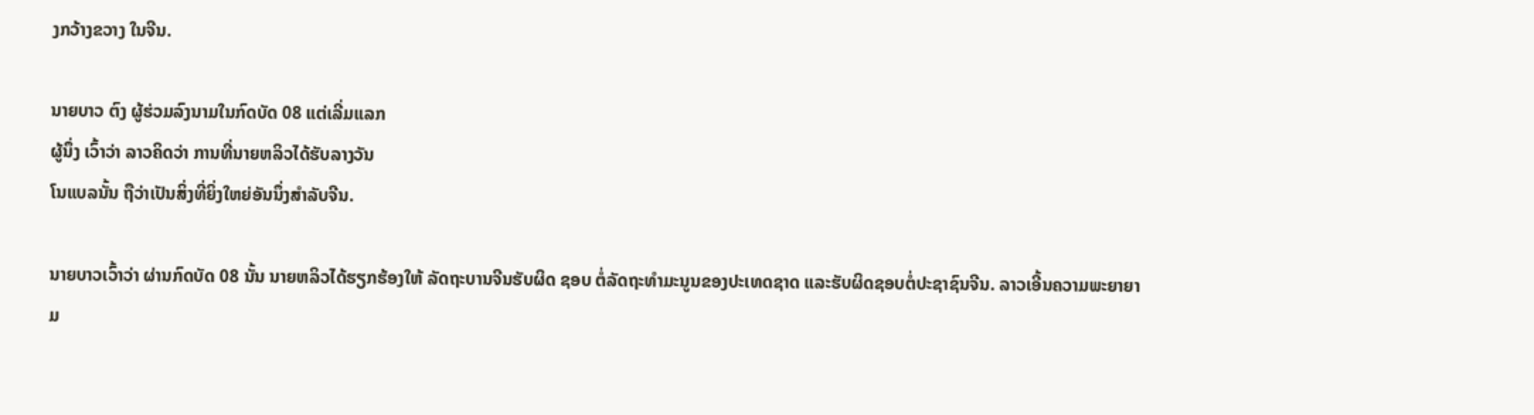ງກວ້າງຂວາງ ໃນຈີນ.

ນາຍບາວ ຕົງ ຜູ້ຮ່ວມລົງນາມໃນກົດບັດ 08 ແຕ່ເລີ່ມແລກ
ຜູ້ນຶ່ງ ເວົ້າວ່າ ລາວຄິດວ່າ ການທີ່ນາຍຫລິວໄດ້ຮັບລາງວັນ
ໂນແບລນັ້ນ ຖືວ່າເປັນສິ່ງທີ່ຍິ່ງໃຫຍ່ອັນນຶ່ງສໍາລັບຈີນ.

ນາຍບາວເວົ້າວ່າ ຜ່ານກົດບັດ 08 ນັ້ນ ນາຍຫລິວໄດ້ຮຽກຮ້ອງໃຫ້ ລັດຖະບານຈີນຮັບຜິດ ຊອບ ຕໍ່ລັດຖະທຳມະນູນຂອງປະເທດຊາດ ແລະຮັບຜິດຊອບຕໍ່ປະຊາຊົນຈີນ. ລາວເອີ້ນຄວາມພະຍາຍາມ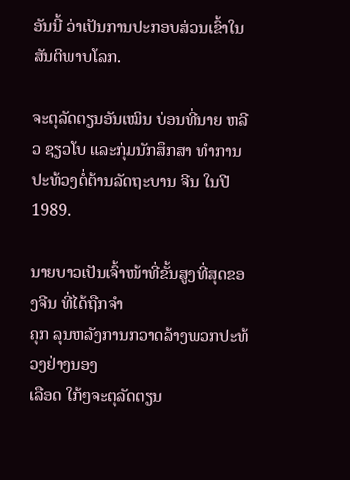ອັນນີ້ ວ່າເປັນການປະກອບສ່ວນເຂົ້າໃນສັນຕິພາບໂລກ.

ຈະຕຸລັດຕຽນອັນເໝິນ ບ່ອນທີ່ນາຍ ຫລີວ ຊຽວໂບ ແລະກຸ່ມນັກສຶກສາ ທໍາການປະທ້ວງຕໍ່ຕ້ານລັດຖະບານ ຈີນ ໃນປີ 1989.

ນາຍບາວເປັນເຈົ້າໜ້າທີ່ຂັ້ນສູງທີ່ສຸດຂອງຈີນ ທີ່ໄດ້ຖືກຈໍາ
ຄຸກ ລຸນຫລັງການກວາດລ້າງພວກປະທ້ວງຢ່າງນອງ
ເລືອດ ໃກ້ໆຈະຕຸລັດຕຽນ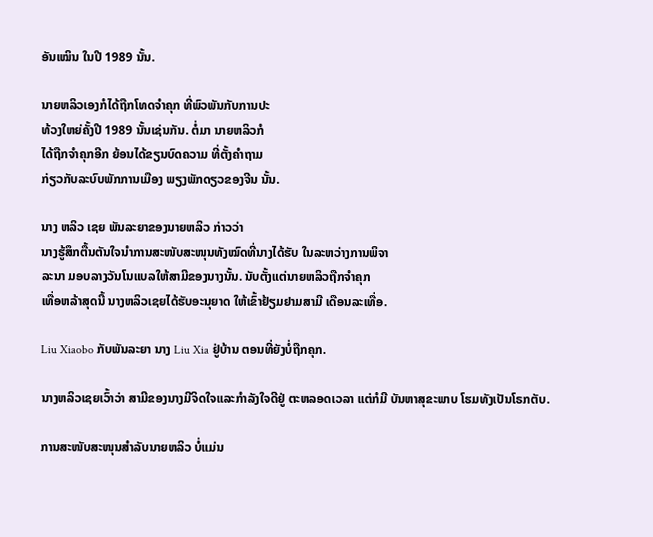ອັນເໝິນ ໃນປີ 1989 ນັ້ນ.

ນາຍຫລິວເອງກໍໄດ້ຖືກໂທດຈໍາຄຸກ ທີ່ພົວພັນກັບການປະ
ທ້ວງໃຫຍ່ຄັ້ງປີ 1989 ນັ້ນເຊ່ນກັນ. ຕໍ່ມາ ນາຍຫລິວກໍ
ໄດ້ຖືກຈໍາຄຸກອີກ ຍ້ອນໄດ້ຂຽນບົດຄວາມ ທີ່ຕັ້ງຄໍາຖາມ
ກ່ຽວກັບລະບົບພັກການເມືອງ ພຽງພັກດຽວຂອງຈີນ ນັ້ນ.

ນາງ ຫລິວ ເຊຍ ພັນລະຍາຂອງນາຍຫລິວ ກ່າວວ່າ
ນາງຮູ້ສຶກຕື້ນຕັນໃຈນໍາການສະໜັບສະໜຸນທັງໝົດທີ່ນາງໄດ້ຮັບ ໃນລະຫວ່າງການພິຈາ
ລະນາ ມອບລາງວັນໂນແບລໃຫ້ສາມີຂອງນາງນັ້ນ. ນັບຕັ້ງແຕ່ນາຍຫລິວຖືກຈໍາຄຸກ
ເທື່ອຫລ້າສຸດນີ້ ນາງຫລິວເຊຍໄດ້ຮັບອະນຸຍາດ ໃຫ້ເຂົ້າຢ້ຽມຢາມສາມີ ເດືອນລະເທື່ອ.

Liu Xiaobo ກັບພັນລະຍາ ນາງ Liu Xia ຢູ່ບ້ານ ຕອນທີ່ຍັງບໍ່ຖືກຄຸກ.

ນາງຫລິວເຊຍເວົ້າວ່າ ສາມີຂອງນາງມີຈິດໃຈແລະກໍາລັງໃຈດີຢູ່ ຕະຫລອດເວລາ ແຕ່ກໍມີ ບັນຫາສຸຂະພາບ ໂຮມທັງເປັນໂຣກຕັບ.

ການສະໜັບສະໜຸນສໍາລັບນາຍຫລິວ ບໍ່ແມ່ນ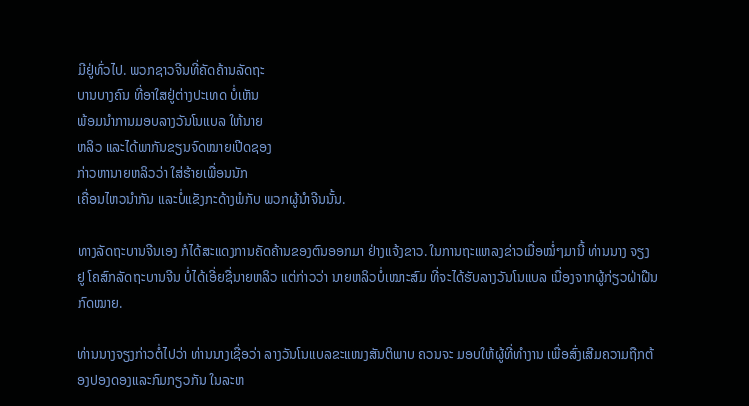ມີຢູ່ທົ່ວໄປ. ພວກຊາວຈີນທີ່ຄັດຄ້ານລັດຖະ
ບານບາງຄົນ ທີ່ອາໃສຢູ່ຕ່າງປະເທດ ບໍ່ເຫັນ
ພ້ອມນໍາການມອບລາງວັນໂນແບລ ໃຫ້ນາຍ
ຫລິວ ແລະໄດ້ພາກັນຂຽນຈົດໝາຍເປີດຊອງ
ກ່າວຫານາຍຫລິວວ່າ ໃສ່ຮ້າຍເພື່ອນນັກ
ເຄື່ອນໄຫວນໍາກັນ ແລະບໍ່ແຂັງກະດ້າງພໍກັບ ພວກຜູ້ນໍາຈີນນັ້ນ.

ທາງລັດຖະບານຈີນເອງ ກໍໄດ້ສະແດງການຄັດຄ້ານຂອງຕົນອອກມາ ຢ່າງແຈ້ງຂາວ. ໃນການຖະແຫລງຂ່າວເມື່ອໝໍ່ໆມານີ້ ທ່ານນາງ ຈຽງ ຢູ ໂຄສົກລັດຖະບານຈີນ ບໍ່ໄດ້ເອີ່ຍຊື່ນາຍຫລິວ ແຕ່ກ່າວວ່າ ນາຍຫລິວບໍ່ເໝາະສົມ ທີ່ຈະໄດ້ຮັບລາງວັນໂນແບລ ເນື່ອງຈາກຜູ້ກ່ຽວຝ່າຝືນກົດໝາຍ.

ທ່ານນາງຈຽງກ່າວຕໍ່ໄປວ່າ ທ່ານນາງເຊື່ອວ່າ ລາງວັນໂນແບລຂະແໜງສັນຕິພາບ ຄວນຈະ ມອບໃຫ້ຜູ້ທີ່ທໍາງານ ເພື່ອສົ່ງເສີມຄວາມຖືກຕ້ອງປອງດອງແລະກົມກຽວກັນ ໃນລະຫ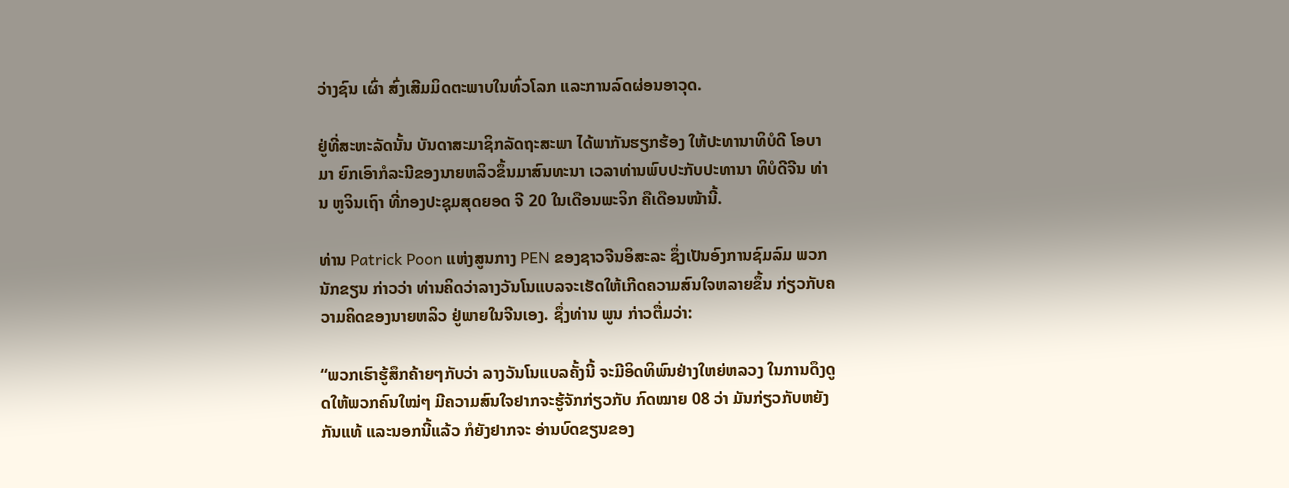ວ່າງຊົນ ເຜົ່າ ສົ່ງເສີມມິດຕະພາບໃນທົ່ວໂລກ ແລະການລົດຜ່ອນອາວຸດ.

ຢູ່ທີ່ສະຫະລັດນັ້ນ ບັນດາສະມາຊິກລັດຖະສະພາ ໄດ້ພາກັນຮຽກຮ້ອງ ໃຫ້ປະທານາທິບໍດີ ໂອບາມາ ຍົກເອົາກໍລະນີຂອງນາຍຫລິວຂຶ້ນມາສົນທະນາ ເວລາທ່ານພົບປະກັບປະທານາ ທິບໍດີຈີນ ທ່ານ ຫູຈິນເຖົາ ທີ່ກອງປະຊຸມສຸດຍອດ ຈີ 20 ໃນເດືອນພະຈິກ ຄືເດືອນໜ້ານີ້.

ທ່ານ Patrick Poon ແຫ່ງສູນກາງ PEN ຂອງຊາວຈີນອິສະລະ ຊຶ່ງເປັນອົງການຊົມລົມ ພວກນັກຂຽນ ກ່າວວ່າ ທ່ານຄິດວ່າລາງວັນໂນແບລຈະເຮັດໃຫ້ເກີດຄວາມສົນໃຈຫລາຍຂຶ້ນ ກ່ຽວກັບຄວາມຄິດຂອງນາຍຫລິວ ຢູ່ພາຍໃນຈີນເອງ. ຊຶ່ງທ່ານ ພູນ ກ່າວຕື່ມວ່າ:

“ພວກເຮົາຮູ້ສຶກຄ້າຍໆກັບວ່າ ລາງວັນໂນແບລຄັ້ງນີ້ ຈະມີອິດທິພົນຢ່າງໃຫຍ່ຫລວງ ໃນການດຶງດູດໃຫ້ພວກຄົນໃໝ່ໆ ມີຄວາມສົນໃຈຢາກຈະຮູ້ຈັກກ່ຽວກັບ ກົດໝາຍ 08 ວ່າ ມັນກ່ຽວກັບຫຍັງກັນແທ້ ແລະນອກນີ້ແລ້ວ ກໍຍັງຢາກຈະ ອ່ານບົດຂຽນຂອງ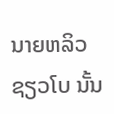ນາຍຫລິວ ຊຽວໂບ ນັ້ນ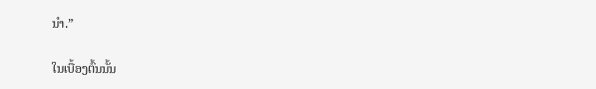ນໍາ.”

ໃນເບື້ອງຕົ້ນນັ້ນ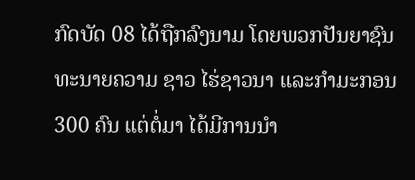ກົດບັດ 08 ໄດ້ຖືກລົງນາມ ໂດຍພວກປັນຍາຊົນ ທະນາຍຄວາມ ຊາວ ໄຮ່ຊາວນາ ແລະກໍາມະກອນ 300 ຄົນ ແຕ່ຕໍ່ມາ ໄດ້ມີການນໍາ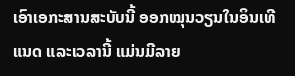ເອົາເອກະສານສະບັບນີ້ ອອກໝຸນວຽນໃນອິນເທີແນດ ແລະເວລານີ້ ແມ່ນມີລາຍ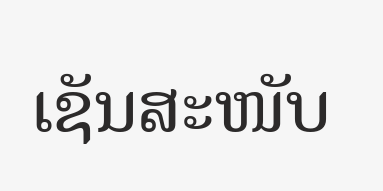ເຊັນສະໜັບ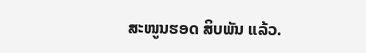ສະໜູນຮອດ ສິບພັນ ແລ້ວ.